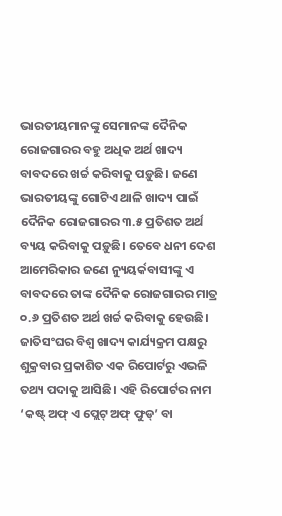ଭାରତୀୟମାନଙ୍କୁ ସେମାନଙ୍କ ଦୈନିକ ରୋଜଗାରର ବହୁ ଅଧିକ ଅର୍ଥ ଖାଦ୍ୟ ବାବଦରେ ଖର୍ଚ୍ଚ କରିବାକୁ ପଡ଼ୁଛି। ଜଣେ ଭାରତୀୟଙ୍କୁ ଗୋଟିଏ ଥାଳି ଖାଦ୍ୟ ପାଇଁ ଦୈନିକ ରୋଜଗାରର ୩.୫ ପ୍ରତିଶତ ଅର୍ଥ ବ୍ୟୟ କରିବାକୁ ପଡ଼ୁଛି। ତେବେ ଧନୀ ଦେଶ ଆମେରିକାର ଜଣେ ନ୍ୟୁୟର୍କବାସୀଙ୍କୁ ଏ ବାବଦରେ ତାଙ୍କ ଦୈନିକ ରୋଜଗାରର ମାତ୍ର ୦.୬ ପ୍ରତିଶତ ଅର୍ଥ ଖର୍ଚ୍ଚ କରିବାକୁ ହେଉଛି। ଜାତିସଂଘର ବିଶ୍ବ ଖାଦ୍ୟ କାର୍ଯ୍ୟକ୍ରମ ପକ୍ଷରୁ ଶୁକ୍ରବାର ପ୍ରକାଶିତ ଏକ ରିପୋର୍ଟରୁ ଏଭଳି ତଥ୍ୟ ପଦାକୁ ଆସିଛି। ଏହି ରିପୋର୍ଟର ନାମ ‘କଷ୍ଟ୍ ଅଫ୍ ଏ ପ୍ଲେଟ୍ ଅଫ୍ ଫୁଡ୍’ ବା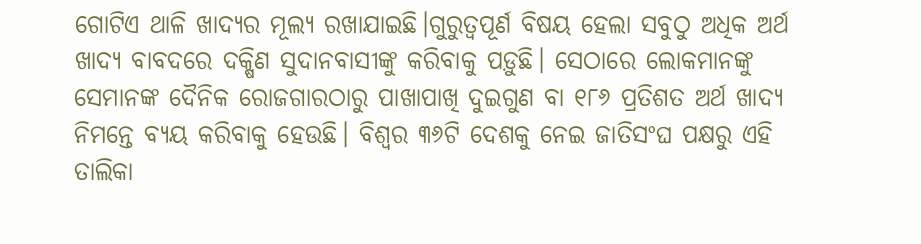ଗୋଟିଏ ଥାଳି ଖାଦ୍ୟର ମୂଲ୍ୟ ରଖାଯାଇଛି।ଗୁରୁତ୍ବପୂର୍ଣ ବିଷୟ ହେଲା ସବୁଠୁ ଅଧିକ ଅର୍ଥ ଖାଦ୍ୟ ବାବଦରେ ଦକ୍ଷିଣ ସୁଦାନବାସୀଙ୍କୁ କରିବାକୁ ପଡ଼ୁଛି। ସେଠାରେ ଲୋକମାନଙ୍କୁ ସେମାନଙ୍କ ଦୈନିକ ରୋଜଗାରଠାରୁ ପାଖାପାଖି ଦୁଇଗୁଣ ବା ୧୮୬ ପ୍ରତିଶତ ଅର୍ଥ ଖାଦ୍ୟ ନିମନ୍ତେ ବ୍ୟୟ କରିବାକୁ ହେଉଛି। ବିଶ୍ବର ୩୬ଟି ଦେଶକୁ ନେଇ ଜାତିସଂଘ ପକ୍ଷରୁ ଏହି ତାଲିକା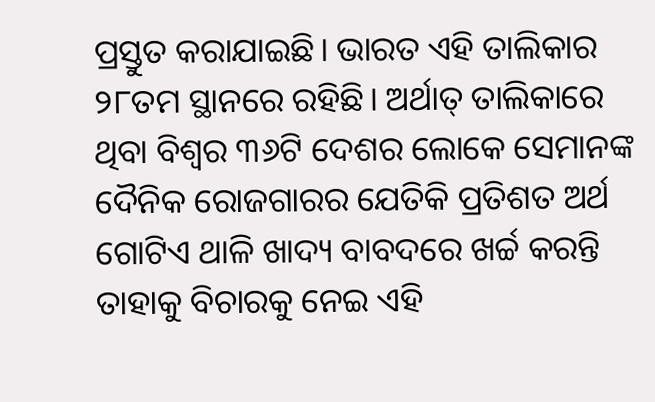ପ୍ରସ୍ତୁତ କରାଯାଇଛି। ଭାରତ ଏହି ତାଲିକାର ୨୮ତମ ସ୍ଥାନରେ ରହିଛି। ଅର୍ଥାତ୍ ତାଲିକାରେ ଥିବା ବିଶ୍ବର ୩୬ଟି ଦେଶର ଲୋକେ ସେମାନଙ୍କ ଦୈନିକ ରୋଜଗାରର ଯେତିକି ପ୍ରତିଶତ ଅର୍ଥ ଗୋଟିଏ ଥାଳି ଖାଦ୍ୟ ବାବଦରେ ଖର୍ଚ୍ଚ କରନ୍ତି ତାହାକୁ ବିଚାରକୁ ନେଇ ଏହି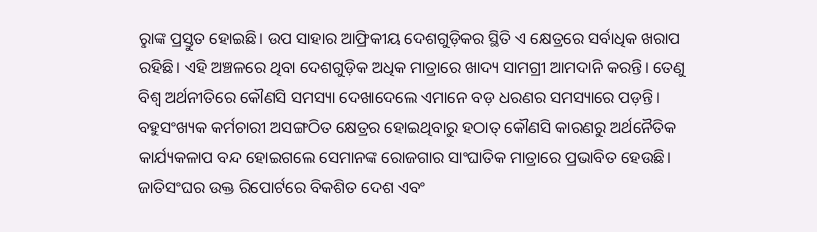ରୢାଙ୍କ ପ୍ରସ୍ତୁତ ହୋଇଛି। ଉପ ସାହାର ଆଫ୍ରିକୀୟ ଦେଶଗୁଡ଼ିକର ସ୍ଥିତି ଏ କ୍ଷେତ୍ରରେ ସର୍ବାଧିକ ଖରାପ ରହିଛି। ଏହି ଅଞ୍ଚଳରେ ଥିବା ଦେଶଗୁଡ଼ିକ ଅଧିକ ମାତ୍ରାରେ ଖାଦ୍ୟ ସାମଗ୍ରୀ ଆମଦାନି କରନ୍ତି। ତେଣୁ ବିଶ୍ବ ଅର୍ଥନୀତିରେ କୌଣସି ସମସ୍ୟା ଦେଖାଦେଲେ ଏମାନେ ବଡ଼ ଧରଣର ସମସ୍ୟାରେ ପଡ଼ନ୍ତି। ବହୁସଂଖ୍ୟକ କର୍ମଚାରୀ ଅସଙ୍ଗଠିତ କ୍ଷେତ୍ରର ହୋଇଥିବାରୁ ହଠାତ୍ କୌଣସି କାରଣରୁ ଅର୍ଥନୈତିକ କାର୍ଯ୍ୟକଳାପ ବନ୍ଦ ହୋଇଗଲେ ସେମାନଙ୍କ ରୋଜଗାର ସାଂଘାତିକ ମାତ୍ରାରେ ପ୍ରଭାବିତ ହେଉଛି। ଜାତିସଂଘର ଉକ୍ତ ରିପୋର୍ଟରେ ବିକଶିତ ଦେଶ ଏବଂ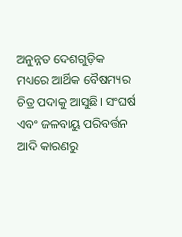ଅନୁନ୍ନତ ଦେଶଗୁଡ଼ିକ ମଧ୍ୟରେ ଆର୍ଥିକ ବୈଷମ୍ୟର ଚିତ୍ର ପଦାକୁ ଆସୁଛି। ସଂଘର୍ଷ ଏବଂ ଜଳବାୟୁ ପରିବର୍ତ୍ତନ ଆଦି କାରଣରୁ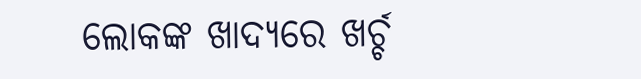ଲୋକଙ୍କ ଖାଦ୍ୟରେ ଖର୍ଚ୍ଚ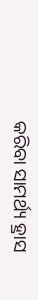କରିବା ସାମର୍ଥ୍ୟ ହ୍ରାସ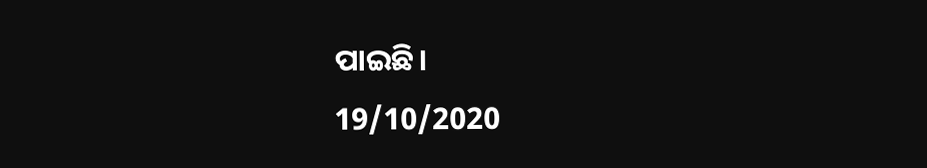ପାଇଛି।
19/10/2020